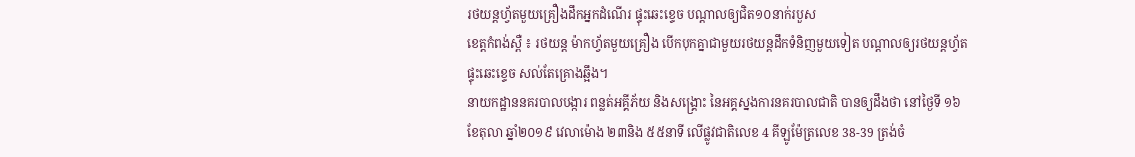រថយន្តហ្វ័តមួយគ្រឿងដឹកអ្នកដំណើរ ផ្ទុះឆេះខ្ទេច បណ្តាលឲ្យជិត១០នាក់របួស
ខេត្តកំពង់ស្ពឺ ៖ រថយន្ត ម៉ាកហ្វ័តមួយគ្រឿង បើកបុកគ្នាជាមួយរថយន្តដឹកទំនិញមួយទៀត បណ្តាលឲ្យរថយន្តហ្វ័តផ្ទុះឆេះខ្ទេច សល់តែគ្រោងឆ្អឹង។
នាយកដ្ឋាននគរបាលបង្ការ ពន្លត់អគ្គីភ័យ និងសង្គ្រោះ នៃអគ្គស្នងការនគរបាលជាតិ បានឲ្យដឹងថា នៅថ្ងៃទី ១៦ ខែតុលា ឆ្នាំ២០១៩ វេលាម៉ោង ២៣និង ៥៥នាទី លើផ្លូវជាតិលេខ 4 គីឡូម៉ែត្រលេខ 38-39 ត្រង់ចំ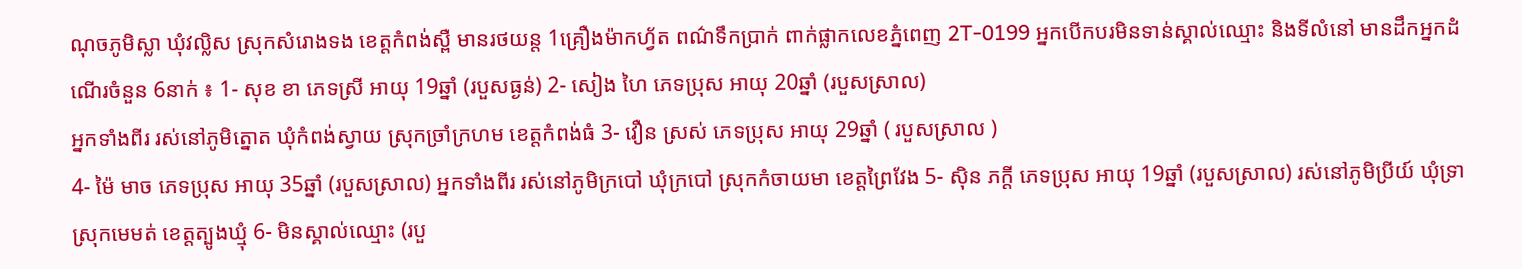ណុចភូមិស្លា ឃុំវល្លិស ស្រុកសំរោងទង ខេត្តកំពង់ស្ពឺ មានរថយន្ត 1គ្រឿងម៉ាកហ្វ័ត ពណ៌ទឹកប្រាក់ ពាក់ផ្លាកលេខភ្នំពេញ 2T-0199 អ្នកបើកបរមិនទាន់ស្គាល់ឈ្មោះ និងទីលំនៅ មានដឹកអ្នកដំណើរចំនួន 6នាក់ ៖ 1- សុខ ខា ភេទស្រី អាយុ 19ឆ្នាំ (របួសធ្ងន់) 2- សៀង ហៃ ភេទប្រុស អាយុ 20ឆ្នាំ (របួសស្រាល)
អ្នកទាំងពីរ រស់នៅភូមិត្នោត ឃុំកំពង់ស្វាយ ស្រុកច្រាំក្រហម ខេត្តកំពង់ធំ 3- វឿន ស្រស់ ភេទប្រុស អាយុ 29ឆ្នាំ ( របួសស្រាល )
4- ម៉ៃ មាច ភេទប្រុស អាយុ 35ឆ្នាំ (របួសស្រាល) អ្នកទាំងពីរ រស់នៅភូមិក្របៅ ឃុំក្របៅ ស្រុកកំចាយមា ខេត្តព្រៃវែង 5- ស៊ិន ភក្តី ភេទប្រុស អាយុ 19ឆ្នាំ (របួសស្រាល) រស់នៅភូមិប្រីយ៍ ឃុំទ្រា ស្រុកមេមត់ ខេត្តត្បូងឃ្មុំ 6- មិនស្គាល់ឈ្មោះ (របួ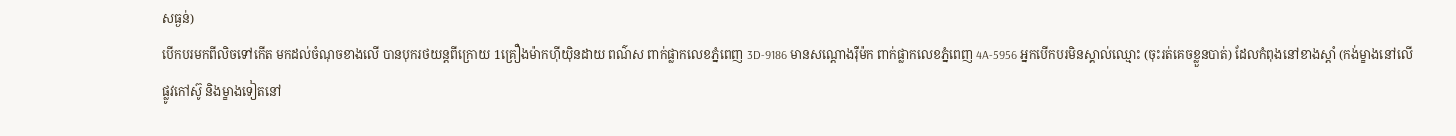សធ្ងន់)
បើកបរមកពីលិចទៅកើត មកដល់ចំណុចខាងលើ បានបុករថយន្តពីក្រោយ 1គ្រឿងម៉ាកហ៊ីយ៉ិនដាយ ពណ៌ស ពាក់ផ្លាកលេខភ្នំពេញ 3D-9186 មានសណ្តោងរ៉ឺម៉ក ពាក់ផ្លាកលេខភ្នំពេញ 4A-5956 អ្នកបើកបរមិនស្គាល់ឈ្មោះ (ចុះរត់គេចខ្លួនបាត់) ដែលកំពុងនៅខាងស្តាំ (កង់ម្ខាងនៅលើផ្លូវកៅស៊ូ និងម្ខាងទៀតនៅ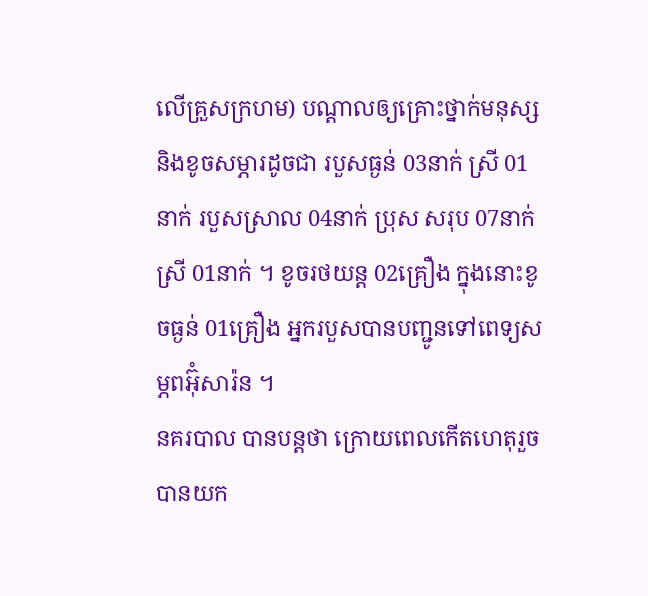លើគ្រួសក្រហម) បណ្តាលឲ្យគ្រោះថ្នាក់មនុស្ស និងខូចសម្ភារដូចជា របួសធ្ងន់ 03នាក់ ស្រី 01នាក់ របួសស្រាល 04នាក់ ប្រុស សរុប 07នាក់ ស្រី 01នាក់ ។ ខូចរថយន្ត 02គ្រឿង ក្នុងនោះខូចធ្ងន់ 01គ្រឿង អ្នករបួសបានបញ្ជូនទៅពេទ្យសម្ភពអ៊ុំសារ៉ន ។
នគរបាល បានបន្តថា ក្រោយពេលកើតហេតុរួច បានយក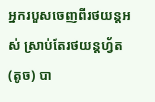អ្នករបួសចេញពីរថយន្តអស់ ស្រាប់តែរថយន្តហ្វ័ត (តូច) បា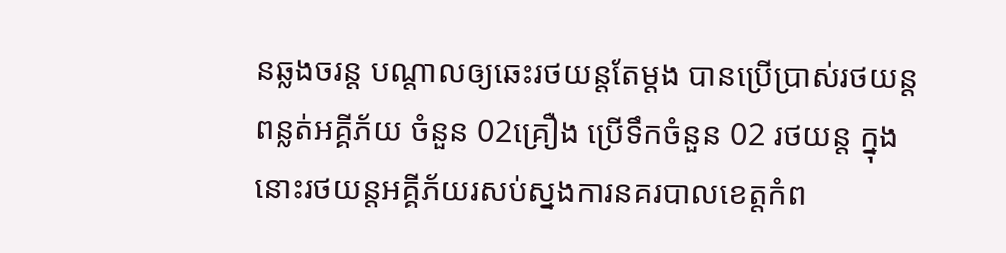នឆ្លងចរន្ត បណ្តាលឲ្យឆេះរថយន្តតែម្តង បានប្រើប្រាស់រថយន្ត ពន្លត់អគ្គីភ័យ ចំនួន 02គ្រឿង ប្រើទឹកចំនួន 02 រថយន្ត ក្នុងនោះរថយន្តអគ្គីភ័យរសប់ស្នងការនគរបាលខេត្តកំព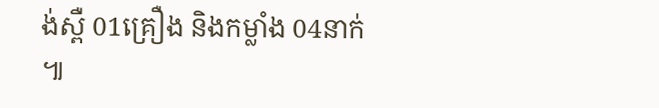ង់ស្ពឺ 01គ្រឿង និងកម្លាំង 04នាក់ ៕